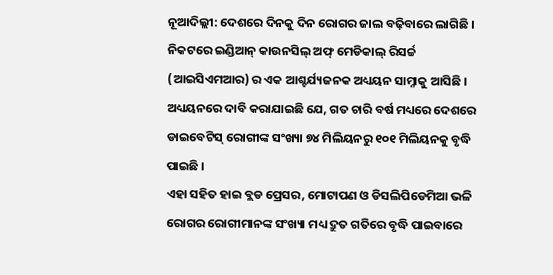ନୂଆଦିଲ୍ଲୀ: ଦେଶରେ ଦିନକୁ ଦିନ ରୋଗର ଜାଲ ବଢ଼ିବାରେ ଲାଗିଛି । ନିକଟରେ ଇଣ୍ଡିଆନ୍ କାଉନସିଲ୍ ଅଫ୍ ମେଡିକାଲ୍ ରିସର୍ଚ୍ଚ (ଆଇସିଏମଆର) ର ଏକ ଆଶ୍ଚର୍ଯ୍ୟଜନକ ଅଧ୍ୟୟନ ସାମ୍ନାକୁ ଆସିଛି । ଅଧ୍ୟୟନରେ ଦାବି କରାଯାଇଛି ଯେ, ଗତ ଚାରି ବର୍ଷ ମଧ୍ୟରେ ଦେଶରେ ଡାଇବେଟିସ୍ ରୋଗୀଙ୍କ ସଂଖ୍ୟା ୭୪ ମିଲିୟନରୁ ୧୦୧ ମିଲିୟନକୁ ବୃଦ୍ଧି ପାଇଛି ।
ଏହା ସହିତ ହାଇ ବ୍ଲଡ ପ୍ରେସର, ମୋଟାପଣ ଓ ଡିସଲିପିଡେମିଆ ଭଳି ରୋଗର ରୋଗୀମାନଙ୍କ ସଂଖ୍ୟା ମଧ୍ୟ ଦ୍ରୁତ ଗତିରେ ବୃଦ୍ଧି ପାଇବାରେ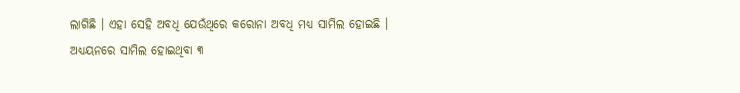ଲାଗିଛି । ଏହା ସେହି ଅବଧି ଯେଉଁଥିରେ କରୋନା ଅବଧି ମଧ୍ୟ ସାମିଲ ହୋଇଛି ।
ଅଧ୍ୟୟନରେ ସାମିଲ ହୋଇଥିବା ୩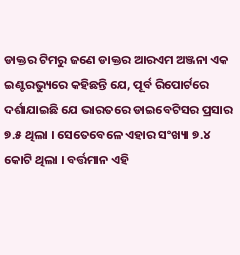ଡାକ୍ତର ଟିମରୁ ଜଣେ ଡାକ୍ତର ଆରଏମ ଅଞ୍ଜନା ଏକ ଇଣ୍ଟରଭ୍ୟୁରେ କହିଛନ୍ତି ଯେ, ପୂର୍ବ ରିପୋର୍ଟରେ ଦର୍ଶାଯାଇଛି ଯେ ଭାରତରେ ଡାଇବେଟିସର ପ୍ରସାର ୭.୫ ଥିଲା । ସେତେବେଳେ ଏହାର ସଂଖ୍ୟା ୭.୪ କୋଟି ଥିଲା । ବର୍ତ୍ତମାନ ଏହି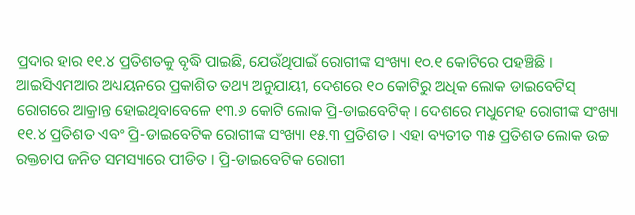ପ୍ରଦାର ହାର ୧୧.୪ ପ୍ରତିଶତକୁ ବୃଦ୍ଧି ପାଇଛି, ଯେଉଁଥିପାଇଁ ରୋଗୀଙ୍କ ସଂଖ୍ୟା ୧୦.୧ କୋଟିରେ ପହଞ୍ଚିଛି ।
ଆଇସିଏମଆର ଅଧ୍ୟୟନରେ ପ୍ରକାଶିତ ତଥ୍ୟ ଅନୁଯାୟୀ, ଦେଶରେ ୧୦ କୋଟିରୁ ଅଧିକ ଲୋକ ଡାଇବେଟିସ୍ ରୋଗରେ ଆକ୍ରାନ୍ତ ହୋଇଥିବାବେଳେ ୧୩.୬ କୋଟି ଲୋକ ପ୍ରି-ଡାଇବେଟିକ୍ । ଦେଶରେ ମଧୁମେହ ରୋଗୀଙ୍କ ସଂଖ୍ୟା ୧୧.୪ ପ୍ରତିଶତ ଏବଂ ପ୍ରି-ଡାଇବେଟିକ ରୋଗୀଙ୍କ ସଂଖ୍ୟା ୧୫.୩ ପ୍ରତିଶତ । ଏହା ବ୍ୟତୀତ ୩୫ ପ୍ରତିଶତ ଲୋକ ଉଚ୍ଚ ରକ୍ତଚାପ ଜନିତ ସମସ୍ୟାରେ ପୀଡିତ । ପ୍ରି-ଡାଇବେଟିକ ରୋଗୀ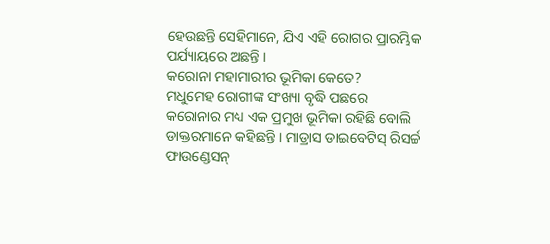ହେଉଛନ୍ତି ସେହିମାନେ, ଯିଏ ଏହି ରୋଗର ପ୍ରାରମ୍ଭିକ ପର୍ଯ୍ୟାୟରେ ଅଛନ୍ତି ।
କରୋନା ମହାମାରୀର ଭୂମିକା କେତେ?
ମଧୁମେହ ରୋଗୀଙ୍କ ସଂଖ୍ୟା ବୃଦ୍ଧି ପଛରେ କରୋନାର ମଧ୍ୟ ଏକ ପ୍ରମୁଖ ଭୂମିକା ରହିଛି ବୋଲି ଡାକ୍ତରମାନେ କହିଛନ୍ତି । ମାଡ୍ରାସ ଡାଇବେଟିସ୍ ରିସର୍ଚ୍ଚ ଫାଉଣ୍ଡେସନ୍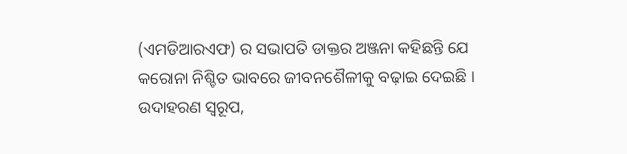(ଏମଡିଆରଏଫ) ର ସଭାପତି ଡାକ୍ତର ଅଞ୍ଜନା କହିଛନ୍ତି ଯେ କରୋନା ନିଶ୍ଚିତ ଭାବରେ ଜୀବନଶୈଳୀକୁ ବଢ଼ାଇ ଦେଇଛି । ଉଦାହରଣ ସ୍ୱରୂପ,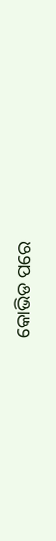କୋଭିଡ ପରେ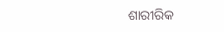ଶାରୀରିକ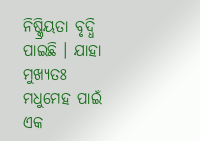ନିଷ୍କ୍ରିୟତା ବୃଦ୍ଧି ପାଇଛି । ଯାହା ମୁଖ୍ୟତଃ ମଧୁମେହ ପାଇଁ ଏକ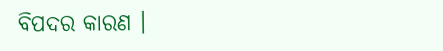ବିପଦର କାରଣ ।